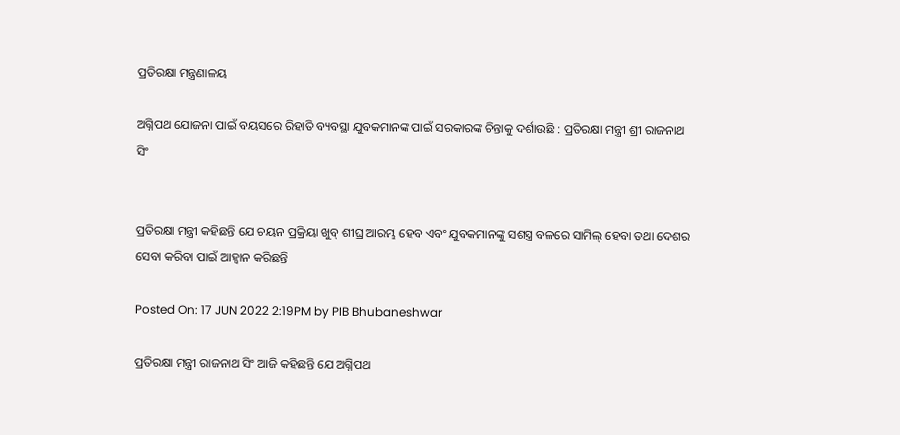ପ୍ରତିରକ୍ଷା ମନ୍ତ୍ରଣାଳୟ

ଅଗ୍ନିପଥ ଯୋଜନା ପାଇଁ ବୟସରେ ରିହାତି ବ୍ୟବସ୍ଥା ଯୁବକମାନଙ୍କ ପାଇଁ ସରକାରଙ୍କ ଚିନ୍ତାକୁ ଦର୍ଶାଉଛି : ପ୍ରତିରକ୍ଷା ମନ୍ତ୍ରୀ ଶ୍ରୀ ରାଜନାଥ ସିଂ


ପ୍ରତିରକ୍ଷା ମନ୍ତ୍ରୀ କହିଛନ୍ତି ଯେ ଚୟନ ପ୍ରକ୍ରିୟା ଖୁବ୍ ଶୀଘ୍ର ଆରମ୍ଭ ହେବ ଏବଂ ଯୁବକମାନଙ୍କୁ ସଶସ୍ତ୍ର ବଳରେ ସାମିଲ୍ ହେବା ତଥା ଦେଶର ସେବା କରିବା ପାଇଁ ଆହ୍ବାନ କରିଛନ୍ତି

Posted On: 17 JUN 2022 2:19PM by PIB Bhubaneshwar

ପ୍ରତିରକ୍ଷା ମନ୍ତ୍ରୀ ରାଜନାଥ ସିଂ ଆଜି କହିଛନ୍ତି ଯେ ଅଗ୍ନିପଥ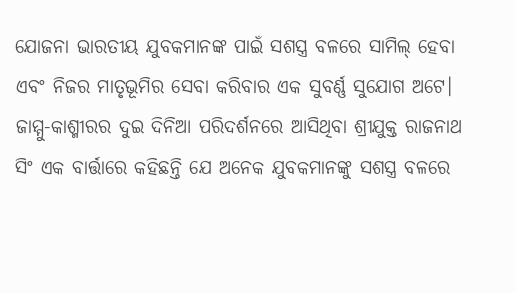ଯୋଜନା ଭାରତୀୟ ଯୁବକମାନଙ୍କ ପାଇଁ ସଶସ୍ତ୍ର ବଳରେ ସାମିଲ୍ ହେବା ଏବଂ ନିଜର ମାତୃଭୂମିର ସେବା କରିବାର ଏକ ସୁବର୍ଣ୍ଣ ସୁଯୋଗ ଅଟେ। ଜାମ୍ମୁ-କାଶ୍ମୀରର ଦୁଇ ଦିନିଆ ପରିଦର୍ଶନରେ ଆସିଥିବା ଶ୍ରୀଯୁକ୍ତ ରାଜନାଥ ସିଂ ଏକ ବାର୍ତ୍ତାରେ କହିଛନ୍ତି ଯେ ଅନେକ ଯୁବକମାନଙ୍କୁ ସଶସ୍ତ୍ର ବଳରେ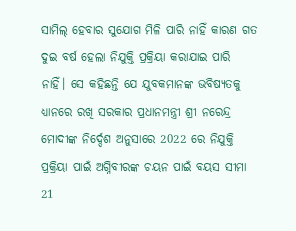ସାମିଲ୍ ହେବାର ସୁଯୋଗ ମିଳି ପାରି ନାହିଁ କାରଣ ଗତ ଦୁଇ ବର୍ଷ ହେଲା ନିଯୁକ୍ତି ପ୍ରକ୍ରିୟା କରାଯାଇ ପାରି ନାହିଁ। ସେ କହିଛନ୍ତି ଯେ ଯୁବକମାନଙ୍କ ଭବିଷ୍ୟତକୁ ଧ୍ୟାନରେ ରଖି ସରକାର ପ୍ରଧାନମନ୍ତ୍ରୀ ଶ୍ରୀ ନରେନ୍ଦ୍ର ମୋଦୀଙ୍କ ନିର୍ଦ୍ଦେଶ ଅନୁସାରେ 2022 ରେ ନିଯୁକ୍ତି ପ୍ରକ୍ରିୟା ପାଇଁ ଅଗ୍ନିବୀରଙ୍କ ଚୟନ ପାଇଁ ବୟସ ସୀମା 21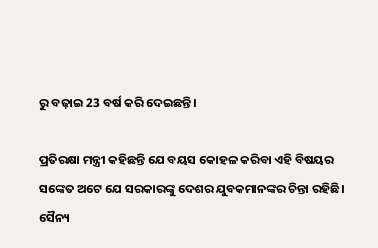ରୁ ବଢ଼ାଇ 23 ବର୍ଷ କରି ଦେଇଛନ୍ତି।

ପ୍ରତିରକ୍ଷା ମନ୍ତ୍ରୀ କହିଛନ୍ତି ଯେ ବୟସ କୋହଳ କରିବା ଏହି ବିଷୟର ସଙ୍କେତ ଅଟେ ଯେ ସରକାରଙ୍କୁ ଦେଶର ଯୁବକମାନଙ୍କର ଚିନ୍ତା ରହିଛି। ସୈନ୍ୟ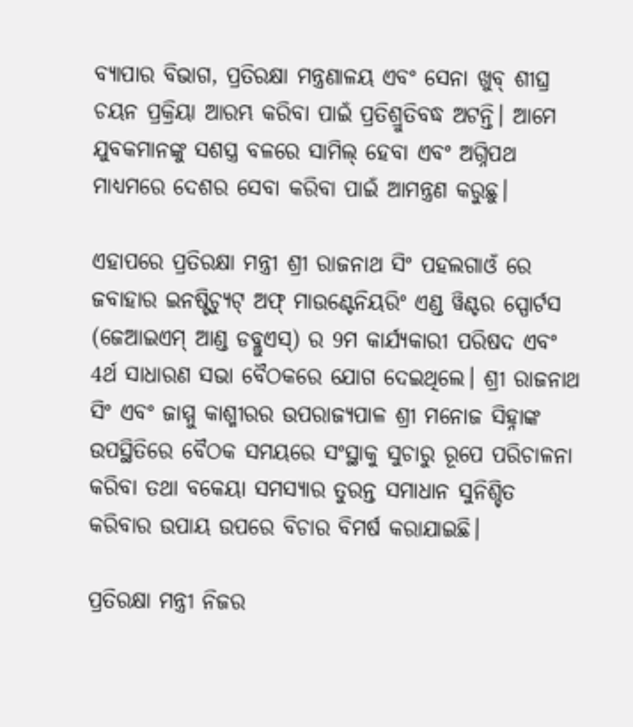ବ୍ୟାପାର ବିଭାଗ, ପ୍ରତିରକ୍ଷା ମନ୍ତ୍ରଣାଳୟ ଏବଂ ସେନା ଖୁବ୍ ଶୀଘ୍ର ଚୟନ ପ୍ରକ୍ରିୟା ଆରମ୍ଭ କରିବା ପାଇଁ ପ୍ରତିଶ୍ରୁତିବଦ୍ଧ ଅଟନ୍ତି। ଆମେ ଯୁବକମାନଙ୍କୁ ସଶସ୍ତ୍ର ବଳରେ ସାମିଲ୍ ହେବା ଏବଂ ଅଗ୍ନିପଥ ମାଧ୍ୟମରେ ଦେଶର ସେବା କରିବା ପାଇଁ ଆମନ୍ତ୍ରଣ କରୁଛୁ।

ଏହାପରେ ପ୍ରତିରକ୍ଷା ମନ୍ତ୍ରୀ ଶ୍ରୀ ରାଜନାଥ ସିଂ ପହଲଗାଓଁ ରେ ଜବାହାର ଇନଷ୍ଟିଚ୍ୟୁଟ୍ ଅଫ୍ ମାଉଣ୍ଟେନିୟରିଂ ଏଣ୍ଡ ୱିଣ୍ଟର ସ୍ପୋର୍ଟସ (ଜେଆଇଏମ୍ ଆଣ୍ଡ ଡବ୍ଲୁଏସ୍) ର 9ମ କାର୍ଯ୍ୟକାରୀ ପରିଷଦ ଏବଂ 4ର୍ଥ ସାଧାରଣ ସଭା ବୈଠକରେ ଯୋଗ ଦେଇଥିଲେ। ଶ୍ରୀ ରାଜନାଥ ସିଂ ଏବଂ ଜାମ୍ମୁ କାଶ୍ମୀରର ଉପରାଜ୍ୟପାଳ ଶ୍ରୀ ମନୋଜ ସିହ୍ନାଙ୍କ ଉପସ୍ଥିତିରେ ବୈଠକ ସମୟରେ ସଂସ୍ଥାକୁ ସୁଚାରୁ ରୂପେ ପରିଚାଳନା କରିବା ତଥା ବକେୟା ସମସ୍ୟାର ତୁରନ୍ତ ସମାଧାନ ସୁନିଶ୍ଚିତ କରିବାର ଉପାୟ ଉପରେ ବିଚାର ବିମର୍ଷ କରାଯାଇଛି।

ପ୍ରତିରକ୍ଷା ମନ୍ତ୍ରୀ ନିଜର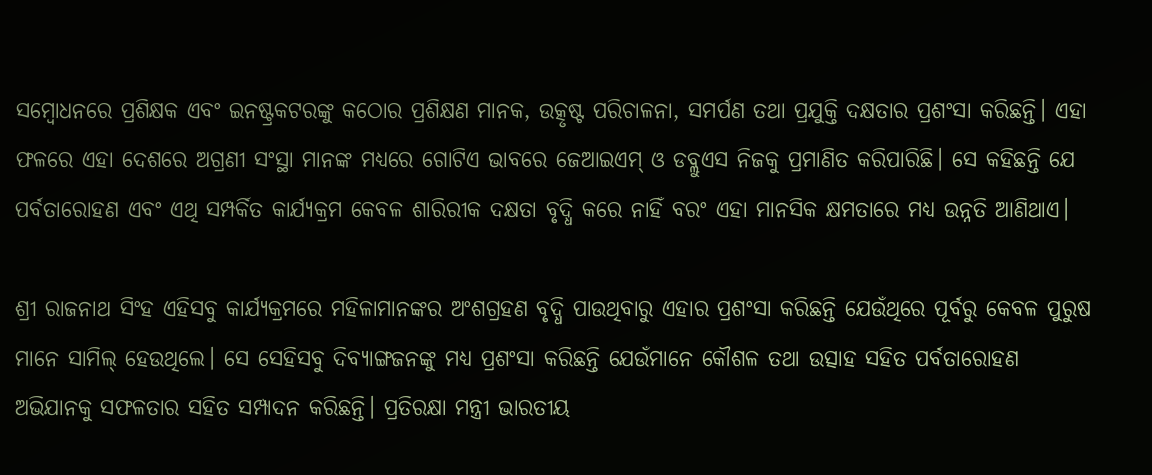ସମ୍ବୋଧନରେ ପ୍ରଶିକ୍ଷକ ଏବଂ ଇନଷ୍ଟ୍ରକଟରଙ୍କୁ କଠୋର ପ୍ରଶିକ୍ଷଣ ମାନକ, ଉତ୍କୃଷ୍ଟ ପରିଚାଳନା, ସମର୍ପଣ ତଥା ପ୍ରଯୁକ୍ତି ଦକ୍ଷତାର ପ୍ରଶଂସା କରିଛନ୍ତି। ଏହା ଫଳରେ ଏହା ଦେଶରେ ଅଗ୍ରଣୀ ସଂସ୍ଥା ମାନଙ୍କ ମଧ୍ୟରେ ଗୋଟିଏ ଭାବରେ ଜେଆଇଏମ୍ ଓ ଡବ୍ଲୁଏସ ନିଜକୁ ପ୍ରମାଣିତ କରିପାରିଛି। ସେ କହିଛନ୍ତି ଯେ ପର୍ବତାରୋହଣ ଏବଂ ଏଥି ସମ୍ପର୍କିତ କାର୍ଯ୍ୟକ୍ରମ କେବଳ ଶାରିରୀକ ଦକ୍ଷତା ବୃଦ୍ଧି କରେ ନାହିଁ ବରଂ ଏହା ମାନସିକ କ୍ଷମତାରେ ମଧ୍ୟ ଉନ୍ନତି ଆଣିଥାଏ।

ଶ୍ରୀ ରାଜନାଥ ସିଂହ ଏହିସବୁ କାର୍ଯ୍ୟକ୍ରମରେ ମହିଳାମାନଙ୍କର ଅଂଶଗ୍ରହଣ ବୃଦ୍ଧି ପାଉଥିବାରୁ ଏହାର ପ୍ରଶଂସା କରିଛନ୍ତି ଯେଉଁଥିରେ ପୂର୍ବରୁ କେବଳ ପୁରୁଷ ମାନେ ସାମିଲ୍ ହେଉଥିଲେ। ସେ ସେହିସବୁ ଦିବ୍ୟାଙ୍ଗଜନଙ୍କୁ ମଧ୍ୟ ପ୍ରଶଂସା କରିଛନ୍ତି ଯେଉଁମାନେ କୌଶଳ ତଥା ଉତ୍ସାହ ସହିତ ପର୍ବତାରୋହଣ ଅଭିଯାନକୁ ସଫଳତାର ସହିତ ସମ୍ପାଦନ କରିଛନ୍ତି। ପ୍ରତିରକ୍ଷା ମନ୍ତ୍ରୀ ଭାରତୀୟ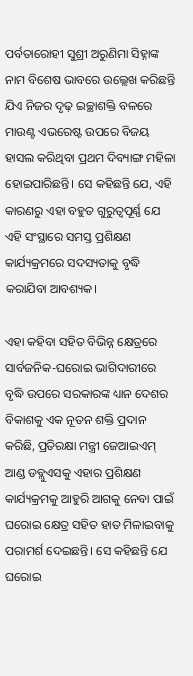ପର୍ବତାରୋହୀ ସୁଶ୍ରୀ ଅରୁଣିମା ସିହ୍ନାଙ୍କ ନାମ ବିଶେଷ ଭାବରେ ଉଲ୍ଲେଖ କରିଛନ୍ତି ଯିଏ ନିଜର ଦୃଢ଼ ଇଚ୍ଛାଶକ୍ତି ବଳରେ ମାଉଣ୍ଟ ଏଭରେଷ୍ଟ ଉପରେ ବିଜୟ ହାସଲ କରିଥିବା ପ୍ରଥମ ଦିବ୍ୟାଙ୍ଗ ମହିଳା ହୋଇପାରିଛନ୍ତି। ସେ କହିଛନ୍ତି ଯେ, ଏହି କାରଣରୁ ଏହା ବହୁତ ଗୁରୁତ୍ବପୂର୍ଣ୍ଣ ଯେ ଏହି ସଂସ୍ଥାରେ ସମସ୍ତ ପ୍ରଶିକ୍ଷଣ କାର୍ଯ୍ୟକ୍ରମରେ ସଦସ୍ୟତାକୁ ବୃଦ୍ଧି କରାଯିବା ଆବଶ୍ୟକ।

ଏହା କହିବା ସହିତ ବିଭିନ୍ନ କ୍ଷେତ୍ରରେ ସାର୍ବଜନିକ-ଘରୋଇ ଭାଗିଦାରୀରେ ବୃଦ୍ଧି ଉପରେ ସରକାରଙ୍କ ଧ୍ୟାନ ଦେଶର ବିକାଶକୁ ଏକ ନୂତନ ଶକ୍ତି ପ୍ରଦାନ କରିଛି, ପ୍ରତିରକ୍ଷା ମନ୍ତ୍ରୀ ଜେଆଇଏମ୍ ଆଣ୍ଡ ଡବ୍ଲୁଏସକୁ ଏହାର ପ୍ରଶିକ୍ଷଣ କାର୍ଯ୍ୟକ୍ରମକୁ ଆହୁରି ଆଗକୁ ନେବା ପାଇଁ ଘରୋଇ କ୍ଷେତ୍ର ସହିତ ହାତ ମିଳାଇବାକୁ ପରାମର୍ଶ ଦେଇଛନ୍ତି। ସେ କହିଛନ୍ତି ଯେ ଘରୋଇ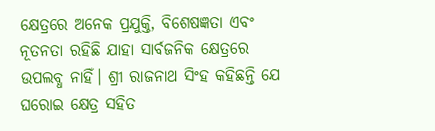କ୍ଷେତ୍ରରେ ଅନେକ ପ୍ରଯୁକ୍ତି, ବିଶେଷଜ୍ଞତା ଏବଂ ନୂତନତା ରହିଛି ଯାହା ସାର୍ବଜନିକ କ୍ଷେତ୍ରରେ ଉପଲବ୍ଧ ନାହିଁ। ଶ୍ରୀ ରାଜନାଥ ସିଂହ କହିଛନ୍ତି ଯେ ଘରୋଇ କ୍ଷେତ୍ର ସହିତ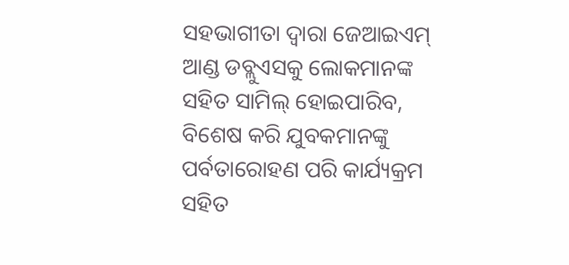ସହଭାଗୀତା ଦ୍ବାରା ଜେଆଇଏମ୍ ଆଣ୍ଡ ଡବ୍ଲୁଏସକୁ ଲୋକମାନଙ୍କ ସହିତ ସାମିଲ୍ ହୋଇପାରିବ, ବିଶେଷ କରି ଯୁବକମାନଙ୍କୁ ପର୍ବତାରୋହଣ ପରି କାର୍ଯ୍ୟକ୍ରମ ସହିତ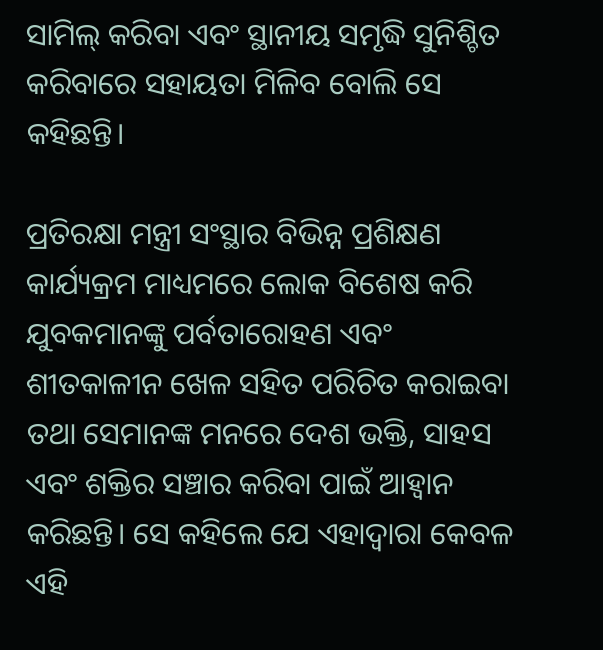ସାମିଲ୍ କରିବା ଏବଂ ସ୍ଥାନୀୟ ସମୃଦ୍ଧି ସୁନିଶ୍ଚିତ କରିବାରେ ସହାୟତା ମିଳିବ ବୋଲି ସେ କହିଛନ୍ତି।

ପ୍ରତିରକ୍ଷା ମନ୍ତ୍ରୀ ସଂସ୍ଥାର ବିଭିନ୍ନ ପ୍ରଶିକ୍ଷଣ କାର୍ଯ୍ୟକ୍ରମ ମାଧ୍ୟମରେ ଲୋକ ବିଶେଷ କରି ଯୁବକମାନଙ୍କୁ ପର୍ବତାରୋହଣ ଏବଂ ଶୀତକାଳୀନ ଖେଳ ସହିତ ପରିଚିତ କରାଇବା ତଥା ସେମାନଙ୍କ ମନରେ ଦେଶ ଭକ୍ତି, ସାହସ ଏବଂ ଶକ୍ତିର ସଞ୍ଚାର କରିବା ପାଇଁ ଆହ୍ବାନ କରିଛନ୍ତି। ସେ କହିଲେ ଯେ ଏହାଦ୍ବାରା କେବଳ ଏହି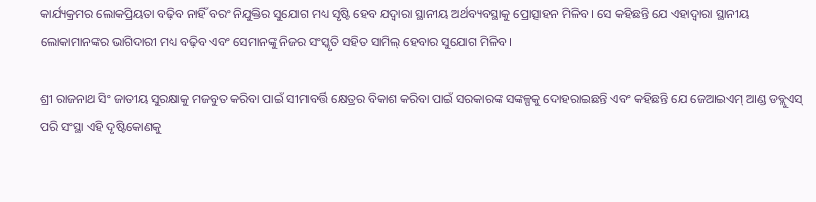କାର୍ଯ୍ୟକ୍ରମର ଲୋକପ୍ରିୟତା ବଢ଼ିବ ନାହିଁ ବରଂ ନିଯୁକ୍ତିର ସୁଯୋଗ ମଧ୍ୟ ସୃଷ୍ଟି ହେବ ଯଦ୍ବାରା ସ୍ଥାନୀୟ ଅର୍ଥବ୍ୟବସ୍ଥାକୁ ପ୍ରୋତ୍ସାହନ ମିଳିବ। ସେ କହିଛନ୍ତି ଯେ ଏହାଦ୍ବାରା ସ୍ଥାନୀୟ ଲୋକାମାନଙ୍କର ଭାଗିଦାରୀ ମଧ୍ୟ ବଢ଼ିବ ଏବଂ ସେମାନଙ୍କୁ ନିଜର ସଂସ୍କୃତି ସହିତ ସାମିଲ୍ ହେବାର ସୁଯୋଗ ମିଳିବ।

ଶ୍ରୀ ରାଜନାଥ ସିଂ ଜାତୀୟ ସୁରକ୍ଷାକୁ ମଜବୁତ କରିବା ପାଇଁ ସୀମାବର୍ତ୍ତି କ୍ଷେତ୍ରର ବିକାଶ କରିବା ପାଇଁ ସରକାରଙ୍କ ସଙ୍କଳ୍ପକୁ ଦୋହରାଇଛନ୍ତି ଏବଂ କହିଛନ୍ତି ଯେ ଜେଆଇଏମ୍ ଆଣ୍ଡ ଡବ୍ଲୁଏସ୍ ପରି ସଂସ୍ଥା ଏହି ଦୃଷ୍ଟିକୋଣକୁ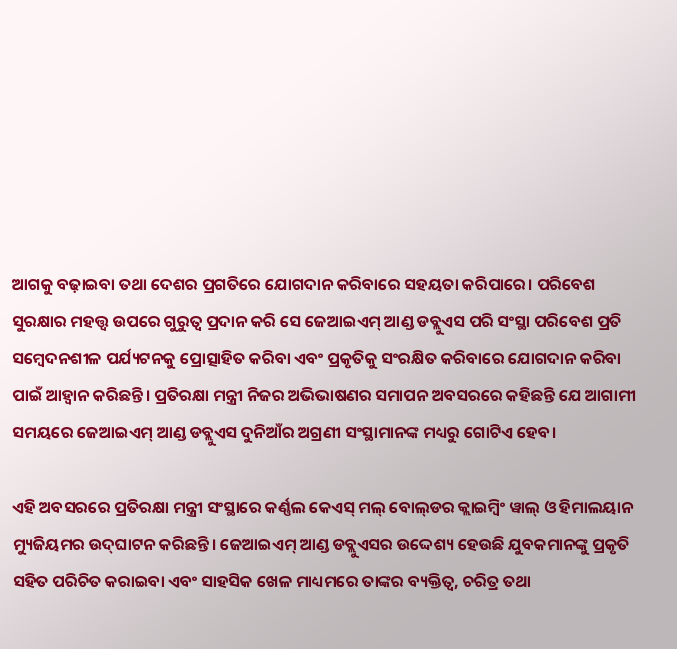ଆଗକୁ ବଢ଼ାଇବା ତଥା ଦେଶର ପ୍ରଗତିରେ ଯୋଗଦାନ କରିବାରେ ସହୟତା କରିପାରେ। ପରିବେଶ ସୁରକ୍ଷାର ମହତ୍ତ୍ବ ଉପରେ ଗୁରୁତ୍ବ ପ୍ରଦାନ କରି ସେ ଜେଆଇଏମ୍ ଆଣ୍ଡ ଡବ୍ଲୁଏସ ପରି ସଂସ୍ଥା ପରିବେଶ ପ୍ରତି ସମ୍ବେଦନଶୀଳ ପର୍ଯ୍ୟଟନକୁ ପ୍ରୋତ୍ସାହିତ କରିବା ଏବଂ ପ୍ରକୃତିକୁ ସଂରକ୍ଷିତ କରିବାରେ ଯୋଗଦାନ କରିବା ପାଇଁ ଆହ୍ବାନ କରିଛନ୍ତି। ପ୍ରତିରକ୍ଷା ମନ୍ତ୍ରୀ ନିଜର ଅଭିଭାଷଣର ସମାପନ ଅବସରରେ କହିଛନ୍ତି ଯେ ଆଗାମୀ ସମୟରେ ଜେଆଇଏମ୍ ଆଣ୍ଡ ଡବ୍ଲୁଏସ ଦୁନିଆଁର ଅଗ୍ରଣୀ ସଂସ୍ଥାମାନଙ୍କ ମଧ୍ୟରୁ ଗୋଟିଏ ହେବ।

ଏହି ଅବସରରେ ପ୍ରତିରକ୍ଷା ମନ୍ତ୍ରୀ ସଂସ୍ଥାରେ କର୍ଣ୍ଣଲ କେଏସ୍ ମଲ୍ ବୋଲ୍‌ଡର କ୍ଲାଇମ୍ବିଂ ୱାଲ୍ ଓ ହିମାଲୟାନ ମ୍ୟୁଜିୟମର ଉଦ୍‌ଘାଟନ କରିଛନ୍ତି। ଜେଆଇଏମ୍ ଆଣ୍ଡ ଡବ୍ଲୁଏସର ଉଦ୍ଦେଶ୍ୟ ହେଉଛି ଯୁବକମାନଙ୍କୁ ପ୍ରକୃତି ସହିତ ପରିଚିତ କରାଇବା ଏବଂ ସାହସିକ ଖେଳ ମାଧ୍ୟମରେ ତାଙ୍କର ବ୍ୟକ୍ତିତ୍ବ, ଚରିତ୍ର ତଥା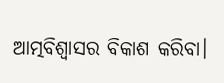ଆତ୍ମବିଶ୍ବାସର ବିକାଶ କରିବା।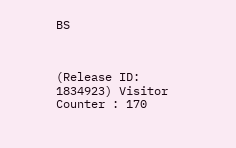BS



(Release ID: 1834923) Visitor Counter : 170